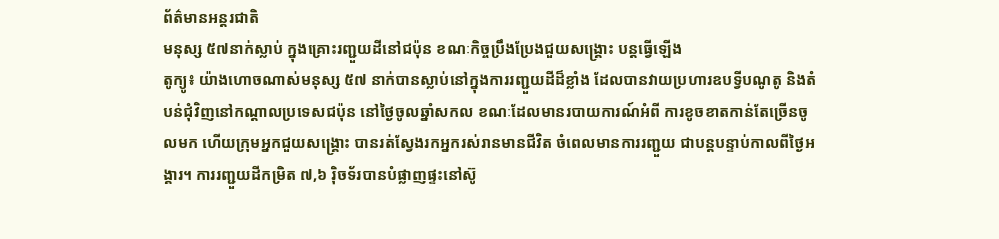ព័ត៌មានអន្តរជាតិ
មនុស្ស ៥៧នាក់ស្លាប់ ក្នុងគ្រោះរញ្ជួយដីនៅជប៉ុន ខណៈកិច្ចប្រឹងប្រែងជួយសង្គ្រោះ បន្ដធ្វើឡើង
តូក្យូ៖ យ៉ាងហោចណាស់មនុស្ស ៥៧ នាក់បានស្លាប់នៅក្នុងការរញ្ជួយដីដ៏ខ្លាំង ដែលបានវាយប្រហារឧបទ្វីបណូតូ និងតំបន់ជុំវិញនៅកណ្តាលប្រទេសជប៉ុន នៅថ្ងៃចូលឆ្នាំសកល ខណៈដែលមានរបាយការណ៍អំពី ការខូចខាតកាន់តែច្រើនចូលមក ហើយក្រុមអ្នកជួយសង្គ្រោះ បានរត់ស្វែងរកអ្នករស់រានមានជីវិត ចំពេលមានការរញ្ជួយ ជាបន្តបន្ទាប់កាលពីថ្ងៃអង្គារ។ ការរញ្ជួយដីកម្រិត ៧,៦ រ៉ិចទ័របានបំផ្លាញផ្ទះនៅស៊ូ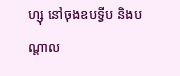ហ្សុ នៅចុងឧបទ្វីប និងបណ្តាល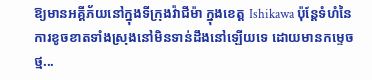ឱ្យមានអគ្គីភ័យនៅក្នុងទីក្រុងវ៉ាជីម៉ា ក្នុងខេត្ត Ishikawa ប៉ុន្តែទំហំនៃការខូចខាតទាំងស្រុងនៅមិនទាន់ដឹងនៅឡើយទេ ដោយមានកម្ទេចថ្ម...